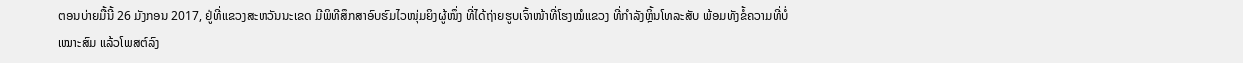ຕອນບ່າຍມື້ນີ້ 26 ມັງກອນ 2017, ຢູ່ທີ່ແຂວງສະຫວັນນະເຂດ ມີພິທີສຶກສາອົບຮົມໄວໜຸ່ມຍິງຜູ້ໜຶ່ງ ທີ່ໄດ້ຖ່າຍຮູບເຈົ້າໜ້າທີ່ໂຮງໝໍແຂວງ ທີ່ກຳລັງຫຼິ້ນໂທລະສັບ ພ້ອມທັງຂໍ້ຄວາມທີ່ບໍ່ເໝາະສົມ ແລ້ວໂພສຕ໌ລົງ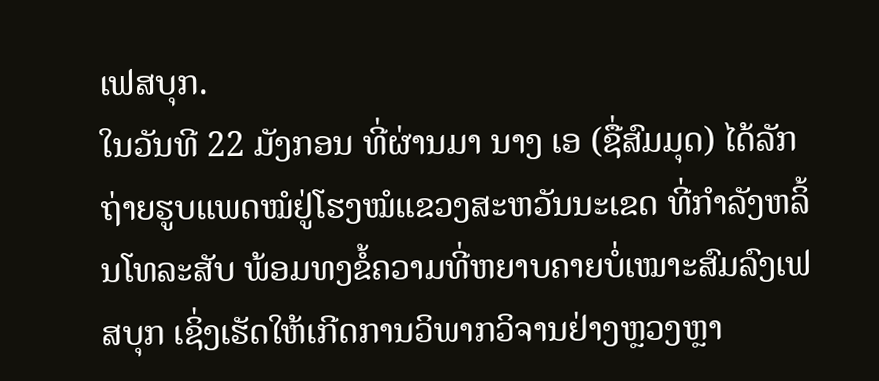ເຟສບຸກ.
ໃນວັນທີ 22 ມັງກອນ ທີ່ຜ່ານມາ ນາງ ເອ (ຊື່ສົມມຸດ) ໄດ້ລັກຖ່າຍຮູບແພດໝໍຢູ່ໂຮງໝໍແຂວງສະຫວັນນະເຂດ ທີ່ກຳລັງຫລິ້ນໂທລະສັບ ພ້ອມທງຂໍ້ຄວາມທີ່ຫຍາບຄາຍບໍ່ເໝາະສົມລົງເຟສບຸກ ເຊິ່ງເຮັດໃຫ້ເກີດການວິພາກວິຈານຢ່າງຫຼວງຫຼາ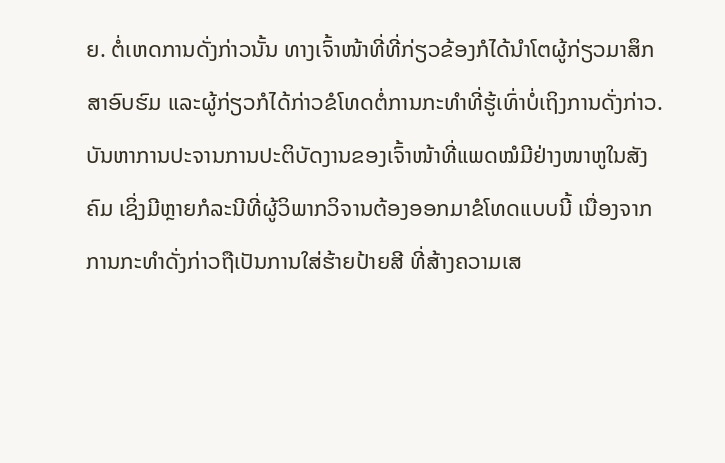ຍ. ຕໍ່ເຫດການດັ່ງກ່າວນັ້ນ ທາງເຈົ້າໜ້າທີ່ທີ່ກ່ຽວຂ້ອງກໍໄດ້ນຳໂຕຜູ້ກ່ຽວມາສຶກສາອົບຮົມ ແລະຜູ້ກ່ຽວກໍໄດ້ກ່າວຂໍໂທດຕໍ່ການກະທຳທີ່ຮູ້ເທົ່າບໍ່ເຖິງການດັ່ງກ່າວ.
ບັນຫາການປະຈານການປະຕິບັດງານຂອງເຈົ້າໜ້າທີ່ແພດໝໍມີຢ່າງໜາຫູໃນສັງຄົມ ເຊິ່ງມີຫຼາຍກໍລະນີທີ່ຜູ້ວິພາກວິຈານຕ້ອງອອກມາຂໍໂທດແບບນີ້ ເນື່ອງຈາກການກະທຳດັ່ງກ່າວຖືເປັນການໃສ່ຮ້າຍປ້າຍສີ ທີ່ສ້າງຄວາມເສ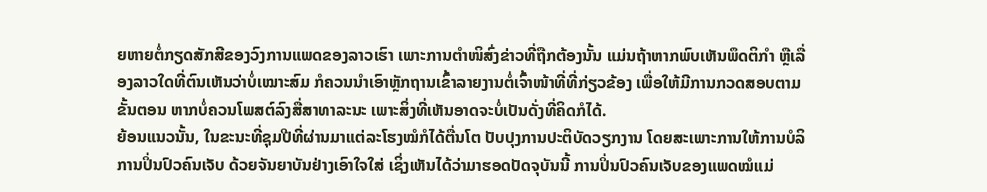ຍຫາຍຕໍ່ກຽດສັກສີຂອງວົງການແພດຂອງລາວເຮົາ ເພາະການຕຳໜິສົ່ງຂ່າວທີ່ຖືກຕ້ອງນັ້ນ ແມ່ນຖ້າຫາກພົບເຫັນພຶດຕິກຳ ຫຼືເລື່ອງລາວໃດທີ່ຕົນເຫັນວ່າບໍ່ເໝາະສົມ ກໍຄວນນຳເອົາຫຼັກຖານເຂົ້າລາຍງານຕໍ່ເຈົ້າໜ້າທີ່ທີ່ກ່ຽວຂ້ອງ ເພື່ອໃຫ້ມີການກວດສອບຕາມຂັ້ນຕອນ ຫາກບໍ່ຄວນໂພສຕ໌ລົງສື່ສາທາລະນະ ເພາະສິ່ງທີ່ເຫັນອາດຈະບໍ່ເປັນດັ່ງທີ່ຄິດກໍໄດ້.
ຍ້ອນແນວນັ້ນ, ໃນຂະນະທີ່ຊຸມປີທີ່ຜ່ານມາແຕ່ລະໂຮງໝໍກໍໄດ້ຕື່ນໂຕ ປັບປຸງການປະຕິບັດວຽກງານ ໂດຍສະເພາະການໃຫ້ການບໍລິການປິ່ນປົວຄົນເຈັບ ດ້ວຍຈັນຍາບັນຢ່າງເອົາໃຈໃສ່ ເຊິ່ງເຫັນໄດ້ວ່າມາຮອດປັດຈຸບັນນີ້ ການປິ່ນປົວຄົນເຈັບຂອງແພດໝໍແມ່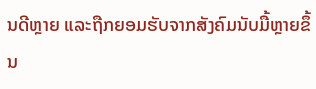ນດີຫຼາຍ ແລະຖືກຍອມຮັບຈາກສັງຄົມນັບມື້ຫຼາຍຂຶ້ນ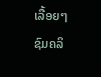ເລື້ອຍໆ
ຊົມຄລິ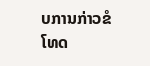ບການກ່າວຂໍໂທດ